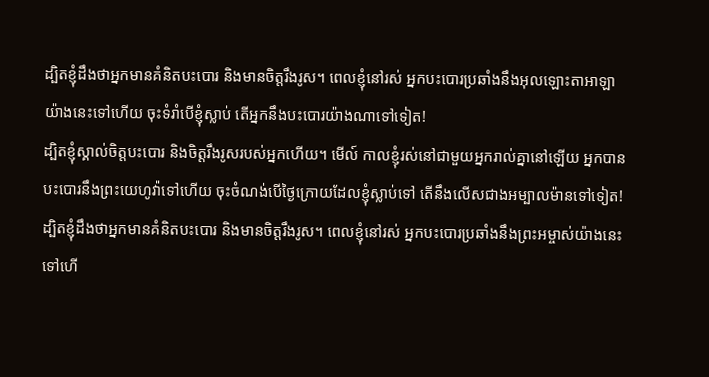ដ្បិតខ្ញុំដឹងថាអ្នកមានគំនិតបះបោរ និងមានចិត្តរឹងរូស។ ពេលខ្ញុំនៅរស់ អ្នកបះបោរប្រឆាំងនឹងអុលឡោះតាអាឡាយ៉ាងនេះទៅហើយ ចុះទំរាំបើខ្ញុំស្លាប់ តើអ្នកនឹងបះបោរយ៉ាងណាទៅទៀត!
ដ្បិតខ្ញុំស្គាល់ចិត្តបះបោរ និងចិត្តរឹងរូសរបស់អ្នកហើយ។ មើល៍ កាលខ្ញុំរស់នៅជាមួយអ្នករាល់គ្នានៅឡើយ អ្នកបានបះបោរនឹងព្រះយេហូវ៉ាទៅហើយ ចុះចំណង់បើថ្ងៃក្រោយដែលខ្ញុំស្លាប់ទៅ តើនឹងលើសជាងអម្បាលម៉ានទៅទៀត!
ដ្បិតខ្ញុំដឹងថាអ្នកមានគំនិតបះបោរ និងមានចិត្តរឹងរូស។ ពេលខ្ញុំនៅរស់ អ្នកបះបោរប្រឆាំងនឹងព្រះអម្ចាស់យ៉ាងនេះទៅហើ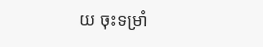យ ចុះទម្រាំ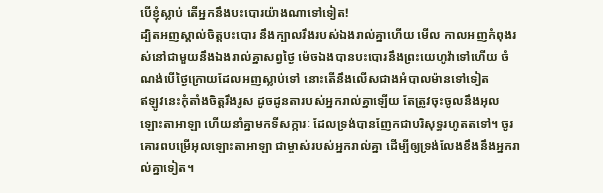បើខ្ញុំស្លាប់ តើអ្នកនឹងបះបោរយ៉ាងណាទៅទៀត!
ដ្បិតអញស្គាល់ចិត្តបះបោរ នឹងក្បាលរឹងរបស់ឯងរាល់គ្នាហើយ មើល កាលអញកំពុងរស់នៅជាមួយនឹងឯងរាល់គ្នាសព្វថ្ងៃ ម៉េចឯងបានបះបោរនឹងព្រះយេហូវ៉ាទៅហើយ ចំណង់បើថ្ងៃក្រោយដែលអញស្លាប់ទៅ នោះតើនឹងលើសជាងអំបាលម៉ានទៅទៀត
ឥឡូវនេះកុំតាំងចិត្តរឹងរូស ដូចដូនតារបស់អ្នករាល់គ្នាឡើយ តែត្រូវចុះចូលនឹងអុលឡោះតាអាឡា ហើយនាំគ្នាមកទីសក្ការៈ ដែលទ្រង់បានញែកជាបរិសុទ្ធរហូតតទៅ។ ចូរគោរពបម្រើអុលឡោះតាអាឡា ជាម្ចាស់របស់អ្នករាល់គ្នា ដើម្បីឲ្យទ្រង់លែងខឹងនឹងអ្នករាល់គ្នាទៀត។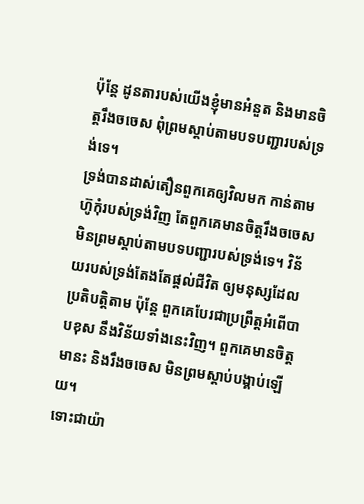ប៉ុន្តែ ដូនតារបស់យើងខ្ញុំមានអំនួត និងមានចិត្តរឹងចចេស ពុំព្រមស្ដាប់តាមបទបញ្ជារបស់ទ្រង់ទេ។
ទ្រង់បានដាស់តឿនពួកគេឲ្យវិលមក កាន់តាមហ៊ូកុំរបស់ទ្រង់វិញ តែពួកគេមានចិត្តរឹងចចេស មិនព្រមស្ដាប់តាមបទបញ្ជារបស់ទ្រង់ទេ។ វិន័យរបស់ទ្រង់តែងតែផ្ដល់ជីវិត ឲ្យមនុស្សដែលប្រតិបត្តិតាម ប៉ុន្តែ ពួកគេបែរជាប្រព្រឹត្តអំពើបាបខុស នឹងវិន័យទាំងនេះវិញ។ ពួកគេមានចិត្តមានះ និងរឹងចចេស មិនព្រមស្ដាប់បង្គាប់ឡើយ។
ទោះជាយ៉ា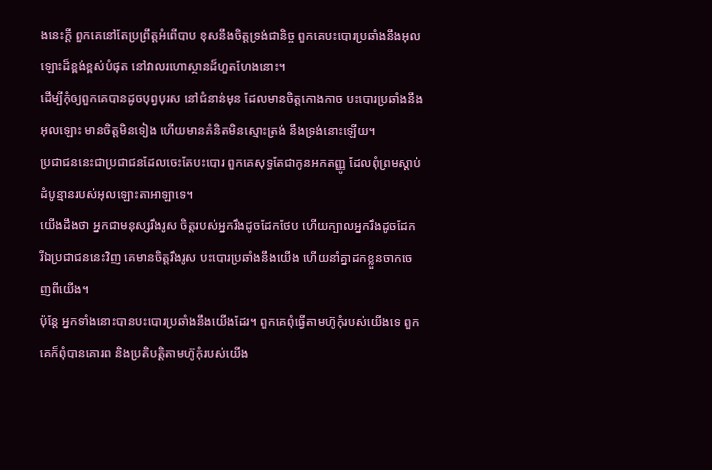ងនេះក្ដី ពួកគេនៅតែប្រព្រឹត្តអំពើបាប ខុសនឹងចិត្តទ្រង់ជានិច្ច ពួកគេបះបោរប្រឆាំងនឹងអុលឡោះដ៏ខ្ពង់ខ្ពស់បំផុត នៅវាលរហោស្ថានដ៏ហួតហែងនោះ។
ដើម្បីកុំឲ្យពួកគេបានដូចបុព្វបុរស នៅជំនាន់មុន ដែលមានចិត្តកោងកាច បះបោរប្រឆាំងនឹងអុលឡោះ មានចិត្តមិនទៀង ហើយមានគំនិតមិនស្មោះត្រង់ នឹងទ្រង់នោះឡើយ។
ប្រជាជននេះជាប្រជាជនដែលចេះតែបះបោរ ពួកគេសុទ្ធតែជាកូនអកតញ្ញូ ដែលពុំព្រមស្ដាប់ដំបូន្មានរបស់អុលឡោះតាអាឡាទេ។
យើងដឹងថា អ្នកជាមនុស្សរឹងរូស ចិត្តរបស់អ្នករឹងដូចដែកថែប ហើយក្បាលអ្នករឹងដូចដែក
រីឯប្រជាជននេះវិញ គេមានចិត្តរឹងរូស បះបោរប្រឆាំងនឹងយើង ហើយនាំគ្នាដកខ្លួនចាកចេញពីយើង។
ប៉ុន្តែ អ្នកទាំងនោះបានបះបោរប្រឆាំងនឹងយើងដែរ។ ពួកគេពុំធ្វើតាមហ៊ូកុំរបស់យើងទេ ពួកគេក៏ពុំបានគោរព និងប្រតិបត្តិតាមហ៊ូកុំរបស់យើង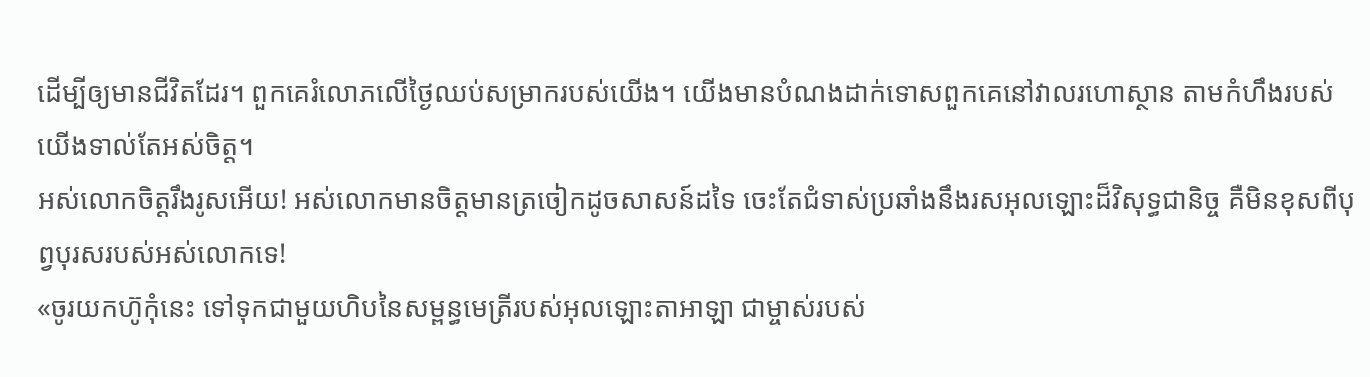ដើម្បីឲ្យមានជីវិតដែរ។ ពួកគេរំលោភលើថ្ងៃឈប់សម្រាករបស់យើង។ យើងមានបំណងដាក់ទោសពួកគេនៅវាលរហោស្ថាន តាមកំហឹងរបស់យើងទាល់តែអស់ចិត្ត។
អស់លោកចិត្ដរឹងរូសអើយ! អស់លោកមានចិត្ដមានត្រចៀកដូចសាសន៍ដទៃ ចេះតែជំទាស់ប្រឆាំងនឹងរសអុលឡោះដ៏វិសុទ្ធជានិច្ច គឺមិនខុសពីបុព្វបុរសរបស់អស់លោកទេ!
«ចូរយកហ៊ូកុំនេះ ទៅទុកជាមួយហិបនៃសម្ពន្ធមេត្រីរបស់អុលឡោះតាអាឡា ជាម្ចាស់របស់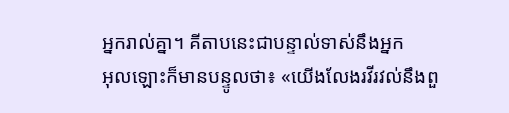អ្នករាល់គ្នា។ គីតាបនេះជាបន្ទាល់ទាស់នឹងអ្នក
អុលឡោះក៏មានបន្ទូលថា៖ «យើងលែងរវីរវល់នឹងពួ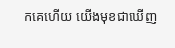កគេហើយ យើងមុខជាឃើញ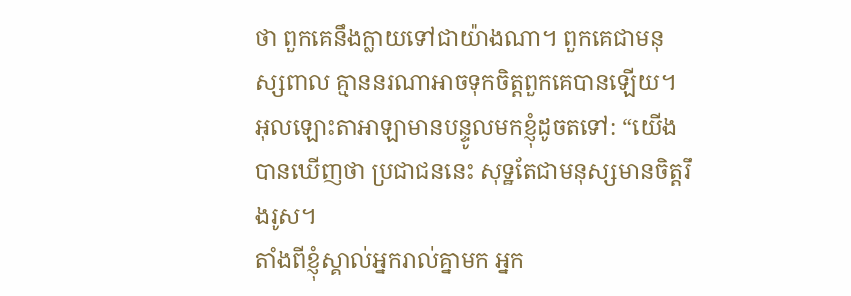ថា ពួកគេនឹងក្លាយទៅជាយ៉ាងណា។ ពួកគេជាមនុស្សពាល គ្មាននរណាអាចទុកចិត្តពួកគេបានឡើយ។
អុលឡោះតាអាឡាមានបន្ទូលមកខ្ញុំដូចតទៅ: “យើងបានឃើញថា ប្រជាជននេះ សុទ្ឋតែជាមនុស្សមានចិត្តរឹងរូស។
តាំងពីខ្ញុំស្គាល់អ្នករាល់គ្នាមក អ្នក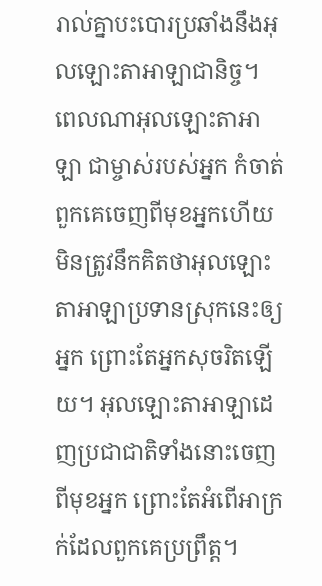រាល់គ្នាបះបោរប្រឆាំងនឹងអុលឡោះតាអាឡាជានិច្ច។
ពេលណាអុលឡោះតាអាឡា ជាម្ចាស់របស់អ្នក កំចាត់ពួកគេចេញពីមុខអ្នកហើយ មិនត្រូវនឹកគិតថាអុលឡោះតាអាឡាប្រទានស្រុកនេះឲ្យអ្នក ព្រោះតែអ្នកសុចរិតឡើយ។ អុលឡោះតាអាឡាដេញប្រជាជាតិទាំងនោះចេញពីមុខអ្នក ព្រោះតែអំពើអាក្រក់ដែលពួកគេប្រព្រឹត្ត។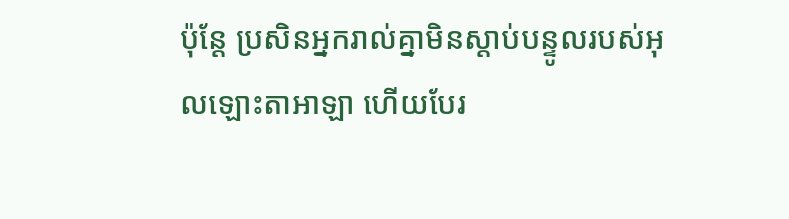ប៉ុន្តែ ប្រសិនអ្នករាល់គ្នាមិនស្តាប់បន្ទូលរបស់អុលឡោះតាអាឡា ហើយបែរ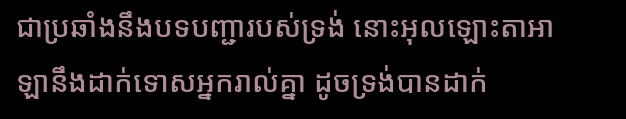ជាប្រឆាំងនឹងបទបញ្ជារបស់ទ្រង់ នោះអុលឡោះតាអាឡានឹងដាក់ទោសអ្នករាល់គ្នា ដូចទ្រង់បានដាក់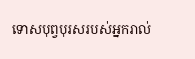ទោសបុព្វបុរសរបស់អ្នករាល់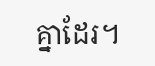គ្នាដែរ។